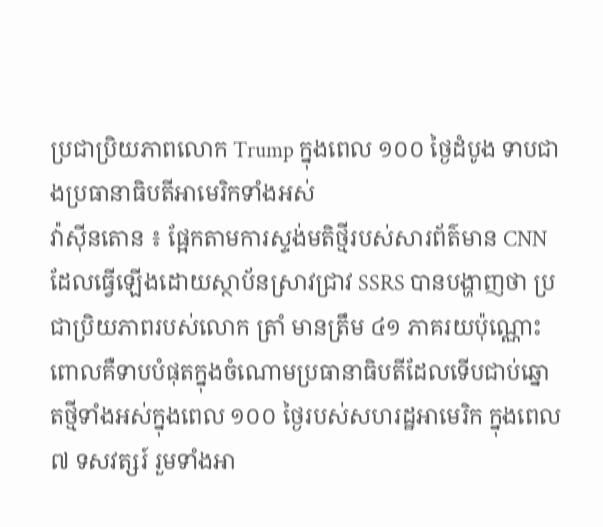ប្រជាប្រិយភាពលោក Trump ក្នុងពេល ១០០ ថ្ងៃដំបូង ទាបជាងប្រធានាធិបតីអាមេរិកទាំងអស់
វ៉ាស៊ីនតោន ៖ ផ្អែកតាមការស្ទង់មតិថ្មីរបស់សារព័ត៌មាន CNN ដែលធ្វើឡើងដោយស្ថាប័នស្រាវជ្រាវ SSRS បានបង្ហាញថា ប្រជាប្រិយភាពរបស់លោក ត្រាំ មានត្រឹម ៤១ ភាគរយប៉ុណ្ណោះ ពោលគឺទាបបំផុតក្នុងចំណោមប្រធានាធិបតីដែលទើបជាប់ឆ្នោតថ្មីទាំងអស់ក្នុងពេល ១០០ ថ្ងៃរបស់សហរដ្ឋអាមេរិក ក្នុងពេល ៧ ទសវត្សរ៍ រួមទាំងអា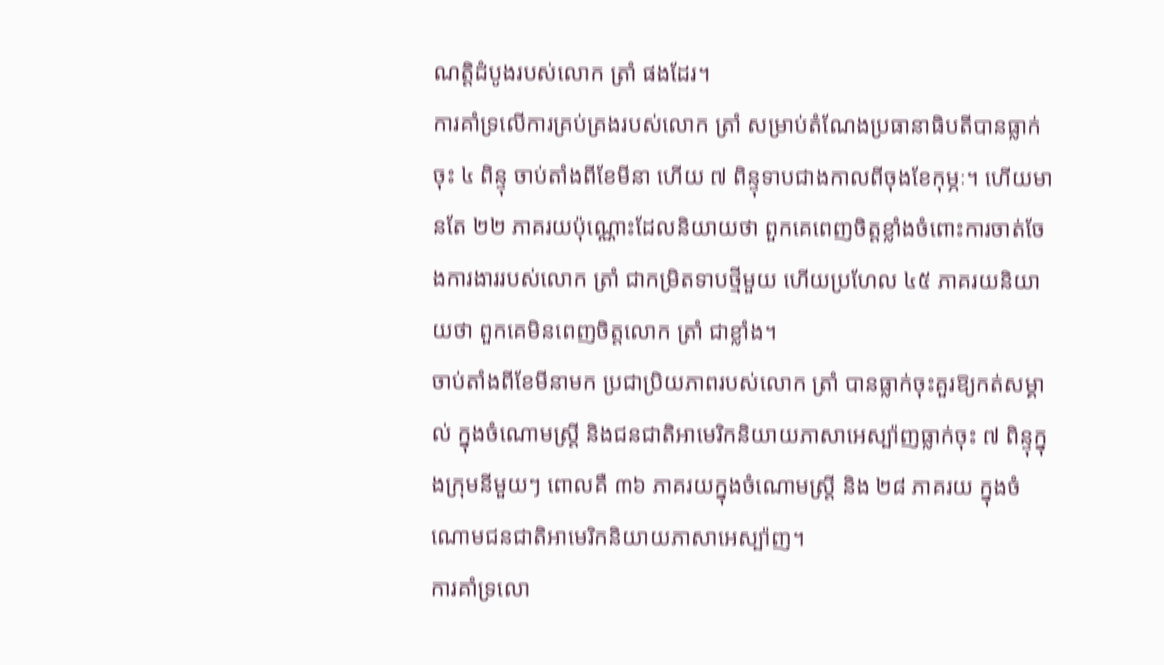ណត្តិដំបូងរបស់លោក ត្រាំ ផងដែរ។
ការគាំទ្រលើការគ្រប់គ្រងរបស់លោក ត្រាំ សម្រាប់តំណែងប្រធានាធិបតីបានធ្លាក់ចុះ ៤ ពិន្ទុ ចាប់តាំងពីខែមីនា ហើយ ៧ ពិន្ទុទាបជាងកាលពីចុងខែកុម្ភៈ។ ហើយមានតែ ២២ ភាគរយប៉ុណ្ណោះដែលនិយាយថា ពួកគេពេញចិត្តខ្លាំងចំពោះការចាត់ចែងការងាររបស់លោក ត្រាំ ជាកម្រិតទាបថ្មីមួយ ហើយប្រហែល ៤៥ ភាគរយនិយាយថា ពួកគេមិនពេញចិត្តលោក ត្រាំ ជាខ្លាំង។
ចាប់តាំងពីខែមីនាមក ប្រជាប្រិយភាពរបស់លោក ត្រាំ បានធ្លាក់ចុះគួរឱ្យកត់សម្គាល់ ក្នុងចំណោមស្ត្រី និងជនជាតិអាមេរិកនិយាយភាសាអេស្ប៉ាញធ្លាក់ចុះ ៧ ពិន្ទុក្នុងក្រុមនីមួយៗ ពោលគឺ ៣៦ ភាគរយក្នុងចំណោមស្ត្រី និង ២៨ ភាគរយ ក្នុងចំណោមជនជាតិអាមេរិកនិយាយភាសាអេស្ប៉ាញ។
ការគាំទ្រលោ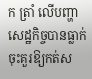ក ត្រាំ លើបញ្ហាសេដ្ឋកិច្ចបានធ្លាក់ចុះគួរឱ្យកត់ស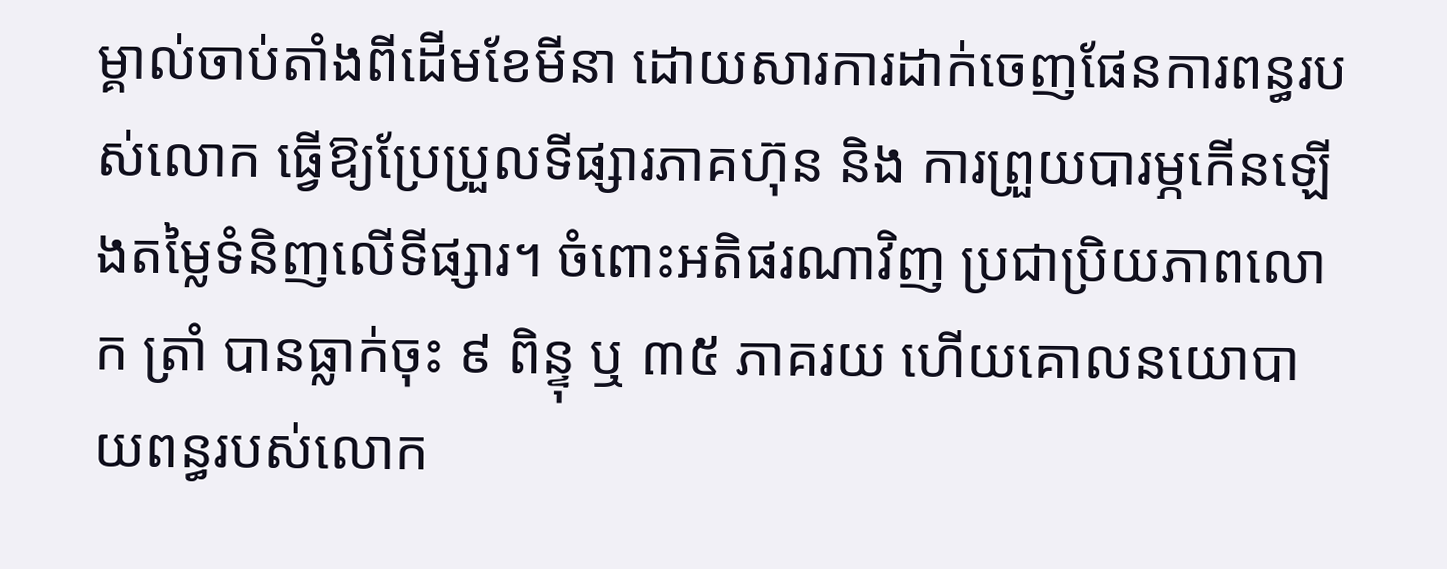ម្គាល់ចាប់តាំងពីដើមខែមីនា ដោយសារការដាក់ចេញផែនការពន្ធរបស់លោក ធ្វើឱ្យប្រែប្រួលទីផ្សារភាគហ៊ុន និង ការព្រួយបារម្ភកើនឡើងតម្លៃទំនិញលើទីផ្សារ។ ចំពោះអតិផរណាវិញ ប្រជាប្រិយភាពលោក ត្រាំ បានធ្លាក់ចុះ ៩ ពិន្ទុ ឬ ៣៥ ភាគរយ ហើយគោលនយោបាយពន្ធរបស់លោក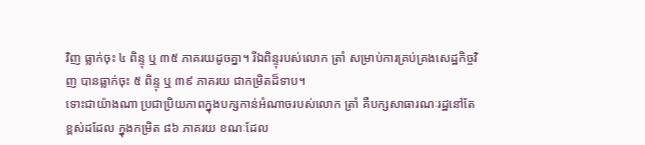វិញ ធ្លាក់ចុះ ៤ ពិន្ទុ ឬ ៣៥ ភាគរយដូចគ្នា។ រីឯពិន្ទុរបស់លោក ត្រាំ សម្រាប់ការគ្រប់គ្រងសេដ្ឋកិច្ចវិញ បានធ្លាក់ចុះ ៥ ពិន្ទុ ឬ ៣៩ ភាគរយ ជាកម្រិតដ៏ទាប។
ទោះជាយ៉ាងណា ប្រជាប្រិយភាពក្នុងបក្សកាន់អំណាចរបស់លោក ត្រាំ គឺបក្សសាធារណៈរដ្ឋនៅតែខ្ពស់ដដែល ក្នុងកម្រិត ៨៦ ភាគរយ ខណៈដែល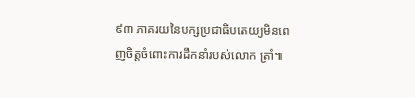៩៣ ភាគរយនៃបក្សប្រជាធិបតេយ្យមិនពេញចិត្តចំពោះការដឹកនាំរបស់លោក ត្រាំ៕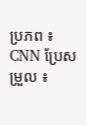ប្រភព ៖ CNN ប្រែសម្រួល ៖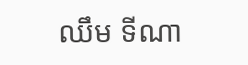ឈឹម ទីណា